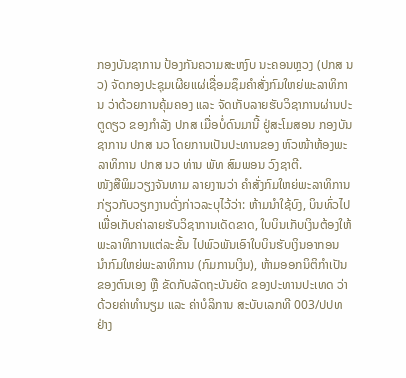ກອງບັນຊາການ ປ້ອງກັນຄວາມສະຫງົບ ນະຄອນຫຼວງ (ປກສ ນວ) ຈັດກອງປະຊຸມເຜີຍແຜ່ເຊື່ອມຊຶມຄໍາສັ່ງກົມໃຫຍ່ພະລາທິການ ວ່າດ້ວຍການຄຸ້ມຄອງ ແລະ ຈັດເກັບລາຍຮັບວິຊາການຜ່ານປະຕູດຽວ ຂອງກໍາລັງ ປກສ ເມື່ອບໍ່ດົນມານີ້ ຢູ່ສະໂມສອນ ກອງບັນຊາການ ປກສ ນວ ໂດຍການເປັນປະທານຂອງ ຫົວໜ້າຫ້ອງພະລາທິການ ປກສ ນວ ທ່ານ ພັທ ສົມພອນ ວົງຊາຕີ.
ໜັງສືພິມວຽງຈັນທາມ ລາຍງານວ່າ ຄໍາສັ່ງກົມໃຫຍ່ພະລາທິການ ກ່ຽວກັບວຽກງານດັ່ງກ່າວລະບຸໄວ້ວ່າ: ຫ້າມນໍາໃຊ້ບົງ, ບິນທົ່ວໄປ ເພື່ອເກັບຄ່າລາຍຮັບວິຊາການເດັດຂາດ, ໃບບິນເກັບເງິນຕ້ອງໃຫ້ພະລາທິການແຕ່ລະຂັ້ນ ໄປພົວພັນເອົາໃບບິນຮັບເງິນອາກອນ ນໍາກົມໃຫຍ່ພະລາທິການ (ກົມການເງິນ), ຫ້າມອອກນິຕິກໍາເປັນຂອງຕົນເອງ ຫຼື ຂັດກັບລັດຖະບັນຍັດ ຂອງປະທານປະເທດ ວ່າດ້ວຍຄ່າທໍານຽມ ແລະ ຄ່າບໍລິການ ສະບັບເລກທີ 003/ປປທ ຢ່າງ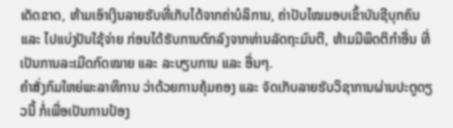ເດັດຂາດ, ຫ້າມເອົາເງິນລາຍຮັບທີ່ເກັບໄດ້ຈາກຄ່າບໍລິການ, ຄ່າປັບໄໝມອບເຂົ້າບັນຊີບຸກຄົນ ແລະ ໄປແບ່ງປັນໃຊ້ຈ່າຍ ກ່ອນໄດ້ຮັບການຕົກລົງຈາກທ່ານລັດຖະມົນຕີ, ຫ້າມມີພຶດຕິກໍາອື່ນ ທີ່ເປັນການລະເມີດກົດໝາຍ ແລະ ລະບຽບການ ແລະ ອື່ນໆ.
ຄໍາສັ່ງກົມໃຫຍ່ພະລາທິການ ວ່າດ້ວຍການຄຸ້ມຄອງ ແລະ ຈັດເກັບລາຍຮັບວິຊາການຜ່ານປະຕູດຽວນີ້ ກໍ່ເພື່ອເປັນການປ້ອງ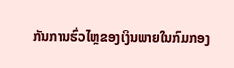ກັນການຮົ່ວໄຫຼຂອງເງິນພາຍໃນກົມກອງ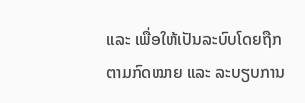ແລະ ເພື່ອໃຫ້ເປັນລະບົບໂດຍຖືກຕາມກົດໝາຍ ແລະ ລະບຽບການ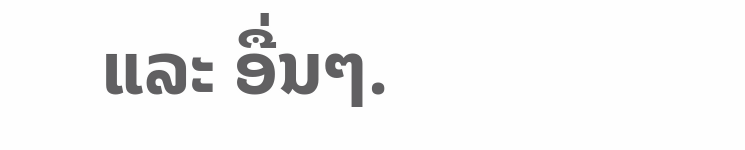ແລະ ອື່ນໆ.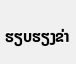ຮຽບຮຽງຂ່າ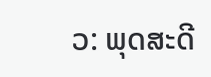ວ: ພຸດສະດີ